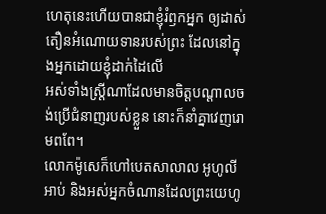ហេតុនេះហើយបានជាខ្ញុំរំឭកអ្នក ឲ្យដាស់តឿនអំណោយទានរបស់ព្រះ ដែលនៅក្នុងអ្នកដោយខ្ញុំដាក់ដៃលើ
អស់ទាំងស្រ្ដីណាដែលមានចិត្តបណ្ដាលចង់ប្រើជំនាញរបស់ខ្លួន នោះក៏នាំគ្នាវេញរោមពពែ។
លោកម៉ូសេក៏ហៅបេតសាលាល អូហូលីអាប់ និងអស់អ្នកចំណានដែលព្រះយេហូ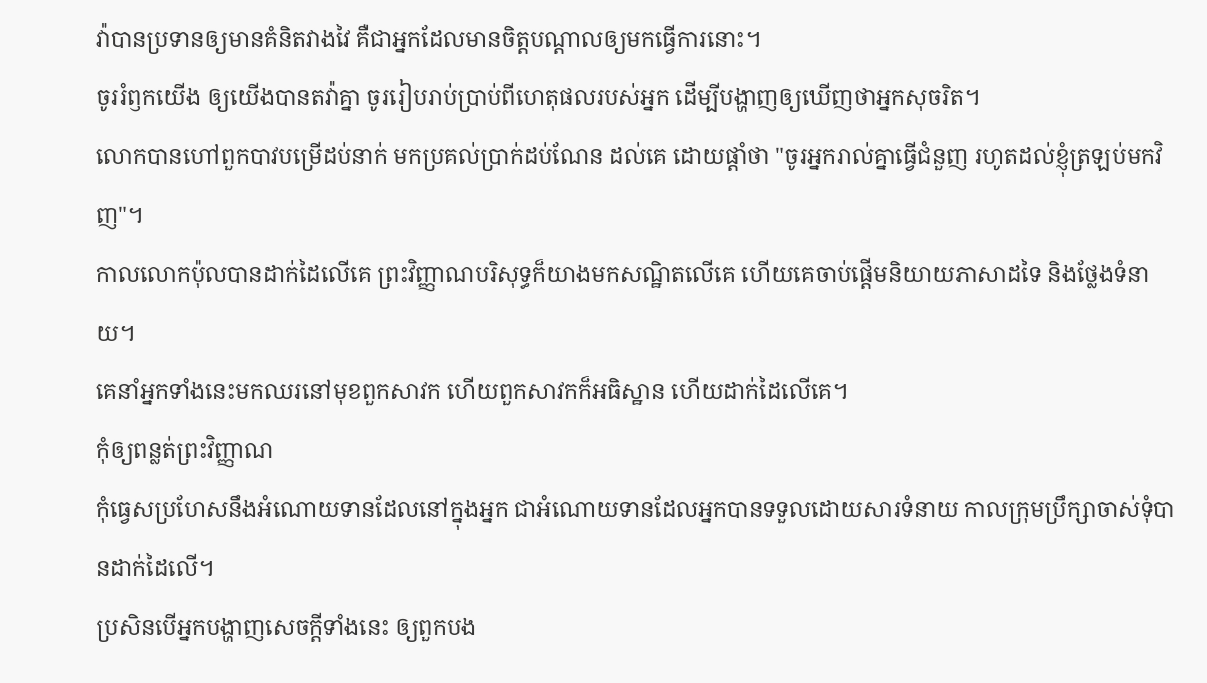វ៉ាបានប្រទានឲ្យមានគំនិតវាងវៃ គឺជាអ្នកដែលមានចិត្តបណ្ដាលឲ្យមកធ្វើការនោះ។
ចូររំឭកយើង ឲ្យយើងបានតវ៉ាគ្នា ចូររៀបរាប់ប្រាប់ពីហេតុផលរបស់អ្នក ដើម្បីបង្ហាញឲ្យឃើញថាអ្នកសុចរិត។
លោកបានហៅពួកបាវបម្រើដប់នាក់ មកប្រគល់ប្រាក់ដប់ណែន ដល់គេ ដោយផ្ដាំថា "ចូរអ្នករាល់គ្នាធ្វើជំនួញ រហូតដល់ខ្ញុំត្រឡប់មកវិញ"។
កាលលោកប៉ុលបានដាក់ដៃលើគេ ព្រះវិញ្ញាណបរិសុទ្ធក៏យាងមកសណ្ឋិតលើគេ ហើយគេចាប់ផ្ដើមនិយាយភាសាដទៃ និងថ្លែងទំនាយ។
គេនាំអ្នកទាំងនេះមកឈរនៅមុខពួកសាវក ហើយពួកសាវកក៏អធិស្ឋាន ហើយដាក់ដៃលើគេ។
កុំឲ្យពន្លត់ព្រះវិញ្ញាណ
កុំធ្វេសប្រហែសនឹងអំណោយទានដែលនៅក្នុងអ្នក ជាអំណោយទានដែលអ្នកបានទទួលដោយសារទំនាយ កាលក្រុមប្រឹក្សាចាស់ទុំបានដាក់ដៃលើ។
ប្រសិនបើអ្នកបង្ហាញសេចក្ដីទាំងនេះ ឲ្យពួកបង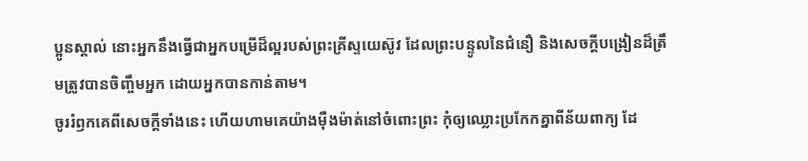ប្អូនស្គាល់ នោះអ្នកនឹងធ្វើជាអ្នកបម្រើដ៏ល្អរបស់ព្រះគ្រីស្ទយេស៊ូវ ដែលព្រះបន្ទូលនៃជំនឿ និងសេចក្ដីបង្រៀនដ៏ត្រឹមត្រូវបានចិញ្ចឹមអ្នក ដោយអ្នកបានកាន់តាម។
ចូររំឭកគេពីសេចក្ដីទាំងនេះ ហើយហាមគេយ៉ាងម៉ឺងម៉ាត់នៅចំពោះព្រះ កុំឲ្យឈ្លោះប្រកែកគ្នាពីន័យពាក្យ ដែ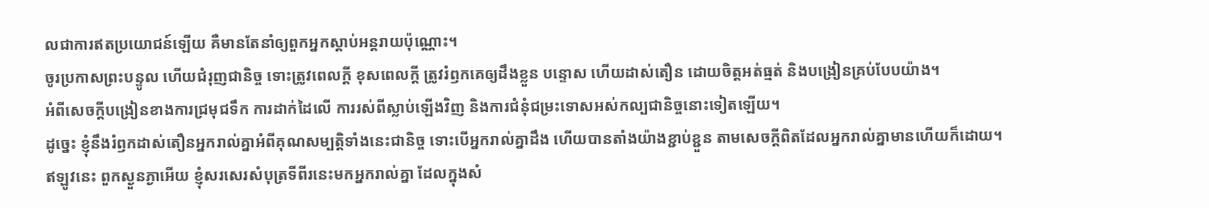លជាការឥតប្រយោជន៍ឡើយ គឺមានតែនាំឲ្យពួកអ្នកស្តាប់អន្តរាយប៉ុណ្ណោះ។
ចូរប្រកាសព្រះបន្ទូល ហើយជំរុញជានិច្ច ទោះត្រូវពេលក្ដី ខុសពេលក្តី ត្រូវរំឭកគេឲ្យដឹងខ្លួន បន្ទោស ហើយដាស់តឿន ដោយចិត្តអត់ធ្មត់ និងបង្រៀនគ្រប់បែបយ៉ាង។
អំពីសេចក្តីបង្រៀនខាងការជ្រមុជទឹក ការដាក់ដៃលើ ការរស់ពីស្លាប់ឡើងវិញ និងការជំនុំជម្រះទោសអស់កល្បជានិច្ចនោះទៀតឡើយ។
ដូច្នេះ ខ្ញុំនឹងរំឭកដាស់តឿនអ្នករាល់គ្នាអំពីគុណសម្បត្តិទាំងនេះជានិច្ច ទោះបើអ្នករាល់គ្នាដឹង ហើយបានតាំងយ៉ាងខ្ជាប់ខ្ជួន តាមសេចក្ដីពិតដែលអ្នករាល់គ្នាមានហើយក៏ដោយ។
ឥឡូវនេះ ពួកស្ងួនភ្ងាអើយ ខ្ញុំសរសេរសំបុត្រទីពីរនេះមកអ្នករាល់គ្នា ដែលក្នុងសំ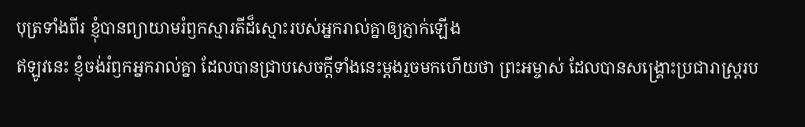បុត្រទាំងពីរ ខ្ញុំបានព្យាយាមរំឭកស្មារតីដ៏ស្មោះរបស់អ្នករាល់គ្នាឲ្យភ្ញាក់ឡើង
ឥឡូវនេះ ខ្ញុំចង់រំឭកអ្នករាល់គ្នា ដែលបានជ្រាបសេចក្ដីទាំងនេះម្ដងរួចមកហើយថា ព្រះអម្ចាស់ ដែលបានសង្គ្រោះប្រជារាស្ត្ររប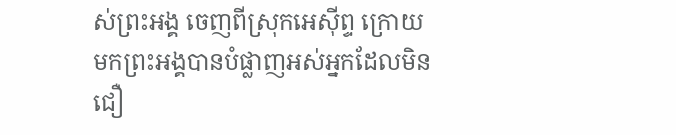ស់ព្រះអង្គ ចេញពីស្រុកអេស៊ីព្ទ ក្រោយមកព្រះអង្គបានបំផ្លាញអស់អ្នកដែលមិនជឿ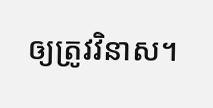ឲ្យត្រូវវិនាស។